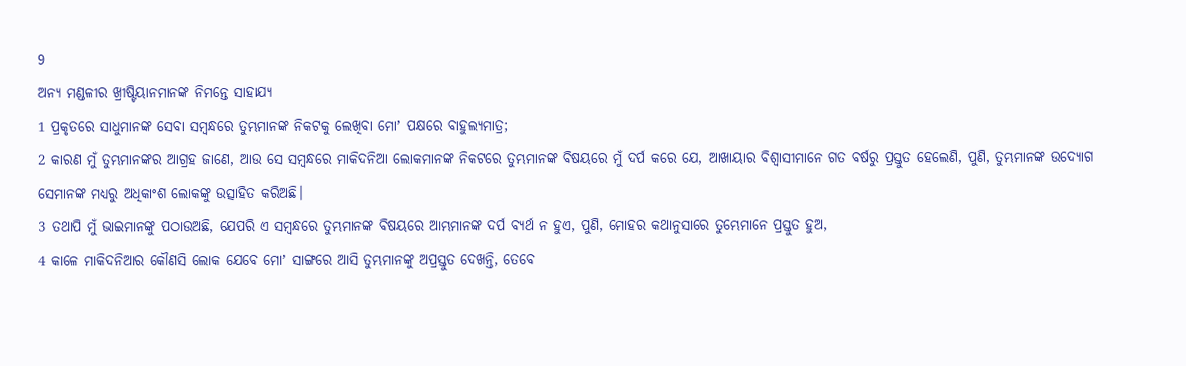9
ଅନ୍ୟ ମଣ୍ଡଳୀର ଖ୍ରୀଷ୍ଟିୟାନମାନଙ୍କ ନିମନ୍ତେ ସାହାଯ୍ୟ
1 ପ୍ରକୃତରେ ସାଧୁମାନଙ୍କ ସେବା ସମ୍ବନ୍ଧରେ ତୁମ୍ଭମାନଙ୍କ ନିକଟକୁ ଲେଖିବା ମୋʼ ପକ୍ଷରେ ବାହୁଲ୍ୟମାତ୍ର;
2 କାରଣ ମୁଁ ତୁମ୍ଭମାନଙ୍କର ଆଗ୍ରହ ଜାଣେ, ଆଉ ସେ ସମ୍ବନ୍ଧରେ ମାକିଦନିଆ ଲୋକମାନଙ୍କ ନିକଟରେ ତୁମ୍ଭମାନଙ୍କ ବିଷୟରେ ମୁଁ ଦର୍ପ କରେ ଯେ, ଆଖାୟାର ବିଶ୍ୱାସୀମାନେ ଗତ ବର୍ଷରୁ ପ୍ରସ୍ତୁତ ହେଲେଣି, ପୁଣି, ତୁମ୍ଭମାନଙ୍କ ଉଦ୍ଯୋଗ ସେମାନଙ୍କ ମଧ୍ୟରୁ ଅଧିକାଂଶ ଲୋକଙ୍କୁ ଉତ୍ସାହିତ କରିଅଛି।
3 ତଥାପି ମୁଁ ଭାଇମାନଙ୍କୁ ପଠାଉଅଛି, ଯେପରି ଏ ସମ୍ବନ୍ଧରେ ତୁମ୍ଭମାନଙ୍କ ବିଷୟରେ ଆମ୍ଭମାନଙ୍କ ଦର୍ପ ବ୍ୟର୍ଥ ନ ହୁଏ, ପୁଣି, ମୋହର କଥାନୁସାରେ ତୁମ୍ଭେମାନେ ପ୍ରସ୍ତୁତ ହୁଅ,
4 କାଳେ ମାକିଦନିଆର କୌଣସି ଲୋକ ଯେବେ ମୋʼ ସାଙ୍ଗରେ ଆସି ତୁମ୍ଭମାନଙ୍କୁ ଅପ୍ରସ୍ତୁତ ଦେଖନ୍ତି, ତେବେ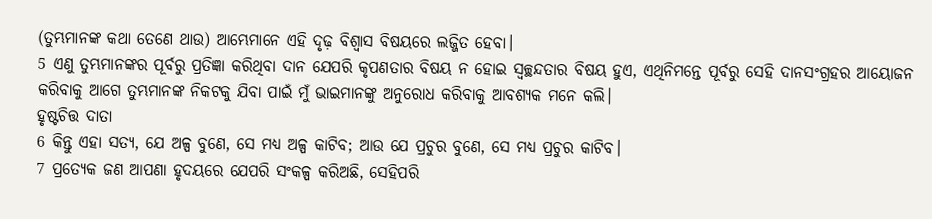(ତୁମ୍ଭମାନଙ୍କ କଥା ତେଣେ ଥାଉ) ଆମ୍ଭେମାନେ ଏହି ଦୃଢ଼ ବିଶ୍ୱାସ ବିଷୟରେ ଲଜ୍ଜିତ ହେବା।
5 ଏଣୁ ତୁମ୍ଭମାନଙ୍କର ପୂର୍ବରୁ ପ୍ରତିଜ୍ଞା କରିଥିବା ଦାନ ଯେପରି କୃପଣତାର ବିଷୟ ନ ହୋଇ ସ୍ୱଚ୍ଛନ୍ଦତାର ବିଷୟ ହୁଏ, ଏଥିନିମନ୍ତେ ପୂର୍ବରୁ ସେହି ଦାନସଂଗ୍ରହର ଆୟୋଜନ କରିବାକୁ ଆଗେ ତୁମ୍ଭମାନଙ୍କ ନିକଟକୁ ଯିବା ପାଇଁ ମୁଁ ଭାଇମାନଙ୍କୁ ଅନୁରୋଧ କରିବାକୁ ଆବଶ୍ୟକ ମନେ କଲି।
ହୃଷ୍ଟଚିତ୍ତ ଦାତା
6 କିନ୍ତୁ ଏହା ସତ୍ୟ, ଯେ ଅଳ୍ପ ବୁଣେ, ସେ ମଧ୍ୟ ଅଳ୍ପ କାଟିବ; ଆଉ ଯେ ପ୍ରଚୁର ବୁଣେ, ସେ ମଧ୍ୟ ପ୍ରଚୁର କାଟିବ।
7 ପ୍ରତ୍ୟେକ ଜଣ ଆପଣା ହୃଦୟରେ ଯେପରି ସଂକଳ୍ପ କରିଅଛି, ସେହିପରି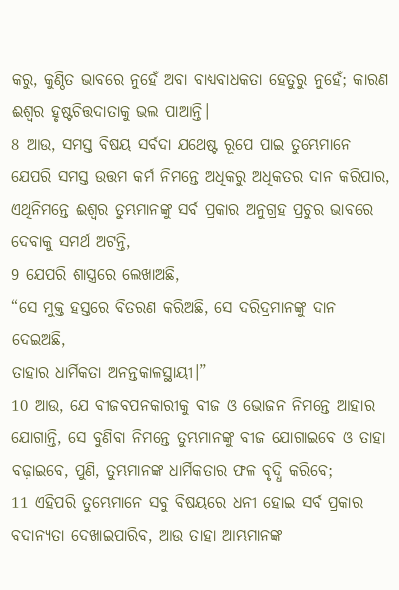କରୁ, କୁଣ୍ଠିତ ଭାବରେ ନୁହେଁ ଅବା ବାଧ୍ୟବାଧକତା ହେତୁରୁ ନୁହେଁ; କାରଣ ଈଶ୍ବର ହୃଷ୍ଟଚିତ୍ତଦାତାକୁ ଭଲ ପାଆନ୍ତି।
8 ଆଉ, ସମସ୍ତ ବିଷୟ ସର୍ବଦା ଯଥେଷ୍ଟ ରୂପେ ପାଇ ତୁମ୍ଭେମାନେ ଯେପରି ସମସ୍ତ ଉତ୍ତମ କର୍ମ ନିମନ୍ତେ ଅଧିକରୁ ଅଧିକତର ଦାନ କରିପାର, ଏଥିନିମନ୍ତେ ଈଶ୍ବର ତୁମ୍ଭମାନଙ୍କୁ ସର୍ବ ପ୍ରକାର ଅନୁଗ୍ରହ ପ୍ରଚୁର ଭାବରେ ଦେବାକୁ ସମର୍ଥ ଅଟନ୍ତି,
9 ଯେପରି ଶାସ୍ତ୍ରରେ ଲେଖାଅଛି,
“ସେ ମୁକ୍ତ ହସ୍ତରେ ବିତରଣ କରିଅଛି, ସେ ଦରିଦ୍ରମାନଙ୍କୁ ଦାନ ଦେଇଅଛି,
ତାହାର ଧାର୍ମିକତା ଅନନ୍ତକାଳସ୍ଥାୟୀ।”
10 ଆଉ, ଯେ ବୀଜବପନକାରୀକୁ ବୀଜ ଓ ଭୋଜନ ନିମନ୍ତେ ଆହାର ଯୋଗାନ୍ତି, ସେ ବୁଣିବା ନିମନ୍ତେ ତୁମ୍ଭମାନଙ୍କୁ ବୀଜ ଯୋଗାଇବେ ଓ ତାହା ବଢ଼ାଇବେ, ପୁଣି, ତୁମ୍ଭମାନଙ୍କ ଧାର୍ମିକତାର ଫଳ ବୃଦ୍ଧି କରିବେ;
11 ଏହିପରି ତୁମ୍ଭେମାନେ ସବୁ ବିଷୟରେ ଧନୀ ହୋଇ ସର୍ବ ପ୍ରକାର ବଦାନ୍ୟତା ଦେଖାଇପାରିବ, ଆଉ ତାହା ଆମ୍ଭମାନଙ୍କ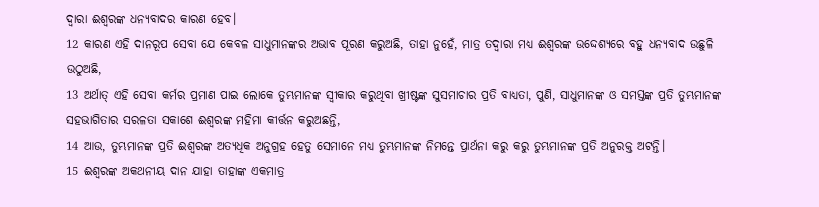ଦ୍ୱାରା ଈଶ୍ବରଙ୍କ ଧନ୍ୟବାଦର କାରଣ ହେବ।
12 କାରଣ ଏହି ଦାନରୂପ ସେବା ଯେ କେବଳ ସାଧୁମାନଙ୍କର ଅଭାବ ପୂରଣ କରୁଅଛି, ତାହା ନୁହେଁ, ମାତ୍ର ତଦ୍ୱାରା ମଧ୍ୟ ଈଶ୍ବରଙ୍କ ଉଦ୍ଦେଶ୍ୟରେ ବହୁ ଧନ୍ୟବାଦ ଉଛୁଳି ଉଠୁଅଛି,
13 ଅର୍ଥାତ୍ ଏହି ସେବା କର୍ମର ପ୍ରମାଣ ପାଇ ଲୋକେ ତୁମ୍ଭମାନଙ୍କ ସ୍ୱୀକାର କରୁଥିବା ଖ୍ରୀଷ୍ଟଙ୍କ ସୁସମାଚାର ପ୍ରତି ବାଧ୍ୟତା, ପୁଣି, ସାଧୁମାନଙ୍କ ଓ ସମସ୍ତଙ୍କ ପ୍ରତି ତୁମ୍ଭମାନଙ୍କ ସହଭାଗିତାର ସରଳତା ସକାଶେ ଈଶ୍ବରଙ୍କ ମହିମା କୀର୍ତ୍ତନ କରୁଅଛନ୍ତି,
14 ଆଉ, ତୁମ୍ଭମାନଙ୍କ ପ୍ରତି ଈଶ୍ବରଙ୍କ ଅତ୍ୟଧିକ ଅନୁଗ୍ରହ ହେତୁ ସେମାନେ ମଧ୍ୟ ତୁମ୍ଭମାନଙ୍କ ନିମନ୍ତେ ପ୍ରାର୍ଥନା କରୁ କରୁ ତୁମ୍ଭମାନଙ୍କ ପ୍ରତି ଅନୁରକ୍ତ ଅଟନ୍ତି।
15 ଈଶ୍ବରଙ୍କ ଅକଥନୀୟ ଦାନ ଯାହା ତାହାଙ୍କ ଏକମାତ୍ର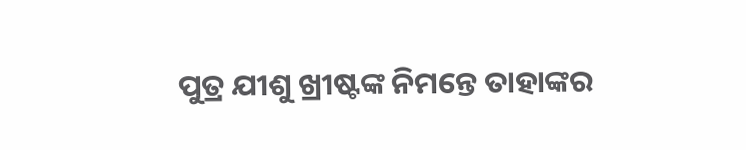ପୁତ୍ର ଯୀଶୁ ଖ୍ରୀଷ୍ଟଙ୍କ ନିମନ୍ତେ ତାହାଙ୍କର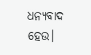ଧନ୍ୟବାଦ ହେଉ।